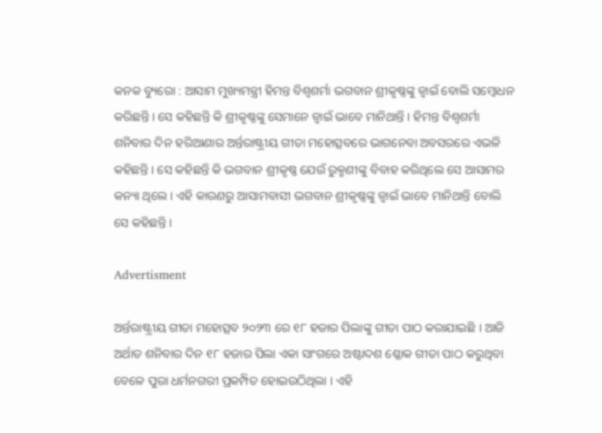କନକ ବ୍ୟୁରୋ : ଆସାମ ମୁଖ୍ୟମନ୍ତ୍ରୀ ହିମନ୍ତ ବିଶ୍ୱଶର୍ମା ଭଗବାନ ଶ୍ରୀକୃଷ୍ଣଙ୍କୁ ଜ୍ୱାଇଁ ବୋଲି ସମ୍ବୋଧନ କରିଛନ୍ତି । ସେ କହିଛନ୍ତି କି ଶ୍ରୀକୃଷ୍ଣଙ୍କୁ ସେମାନେ ଜ୍ୱାଇଁ ଭାବେ ମାନିଥାନ୍ତି । ହିମନ୍ତ ବିଶ୍ୱଶର୍ମା ଶନିବାର ଦିନ ହରିଆଣାର ଅର୍ନ୍ତରାଷ୍ଟ୍ରୀୟ ଗୀତା ମହୋତ୍ସବରେ ଭାଗନେବା ଅବସରରେ ଏଭଳି କହିଛନ୍ତି । ସେ କହିଛନ୍ତି କି ଭଗବାନ ଶ୍ରୀକୃଷ୍ଣ ଯେଉଁ ରୁକ୍ମଣୀଙ୍କୁ ବିବାହ କରିଥିଲେ ସେ ଆସାମର କନ୍ୟା ଥିଲେ । ଏହି କାରଣରୁ ଆସାମବାସୀ ଭଗବାନ ଶ୍ରୀକୃଷ୍ଣଙ୍କୁ ଜ୍ୱାଇଁ ଭାବେ ମାନିଥାନ୍ତି ବୋଲି ସେ କହିଛନ୍ତି ।

Advertisment

ଅର୍ନ୍ତରାଷ୍ଟ୍ରୀୟ ଗୀତା ମହୋତ୍ସବ ୨୦୨୩ ରେ ୧୮ ହଜାର ପିଲାଙ୍କୁ ଗୀତା ପାଠ କରାଯାଇଛି । ଆଜି ଅର୍ଥାତ ଶନିବାର ଦିନ ୧୮ ହଜାର ପିଲା ଏକା ସାଂଗରେ ଅଷ୍ଟାଦଶ ଶ୍ଳୋକ ଗୀତା ପାଠ କରୁଥିବା ବେଳେ ପୁରା ଧର୍ମନଗରୀ ପ୍ରକମ୍ପିତ ହୋଇଉଠିଥିଲା । ଏହି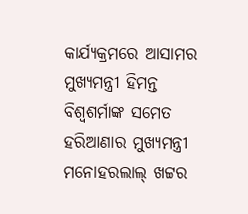କାର୍ଯ୍ୟକ୍ରମରେ ଆସାମର ମୁଖ୍ୟମନ୍ତ୍ରୀ ହିମନ୍ତ ବିଶ୍ୱଶର୍ମାଙ୍କ ସମେତ ହରିଆଣାର ମୁଖ୍ୟମନ୍ତ୍ରୀ ମନୋହରଲାଲ୍ ଖଟ୍ଟର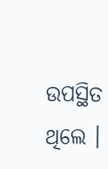ଉପସ୍ଥିତ ଥିଲେ ।